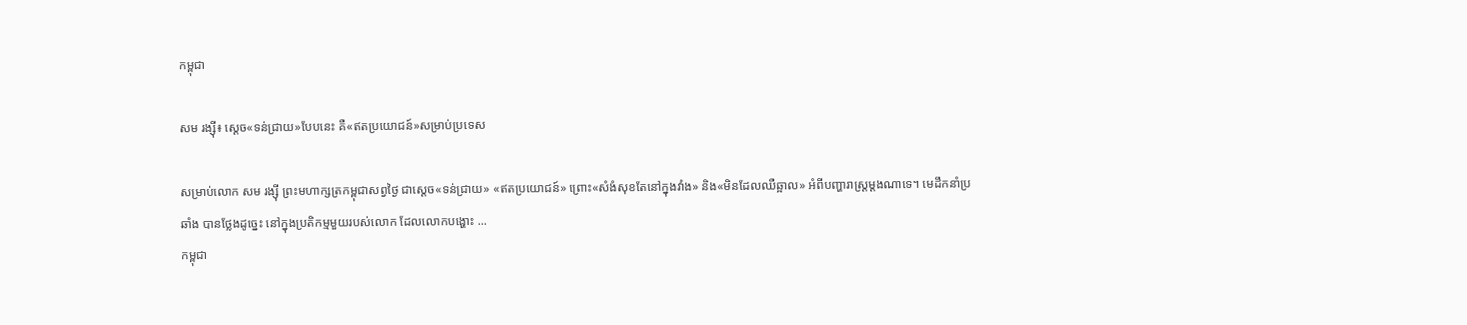កម្ពុជា

សម រង្ស៊ី៖ ស្ដេច«ទន់ជ្រាយ»បែបនេះ គឺ«ឥតប្រយោជន៍»សម្រាប់ប្រទេស

សម្រាប់លោក សម រង្ស៊ី ព្រះមហាក្សត្រកម្ពុជាសព្វថ្ងៃ ជាស្ដេច«ទន់ជ្រាយ» «ឥតប្រយោជន៍» ព្រោះ«សំងំសុខតែនៅក្នុងវាំង» និង«មិនដែលឈឺឆ្អាល» អំពីបញ្ហារាស្ត្រម្ដងណាទេ។ មេដឹកនាំប្រឆាំង បានថ្លែងដូច្នេះ នៅក្នុងប្រតិកម្មមួយរបស់លោក ដែលលោកបង្ហោះ ...
កម្ពុជា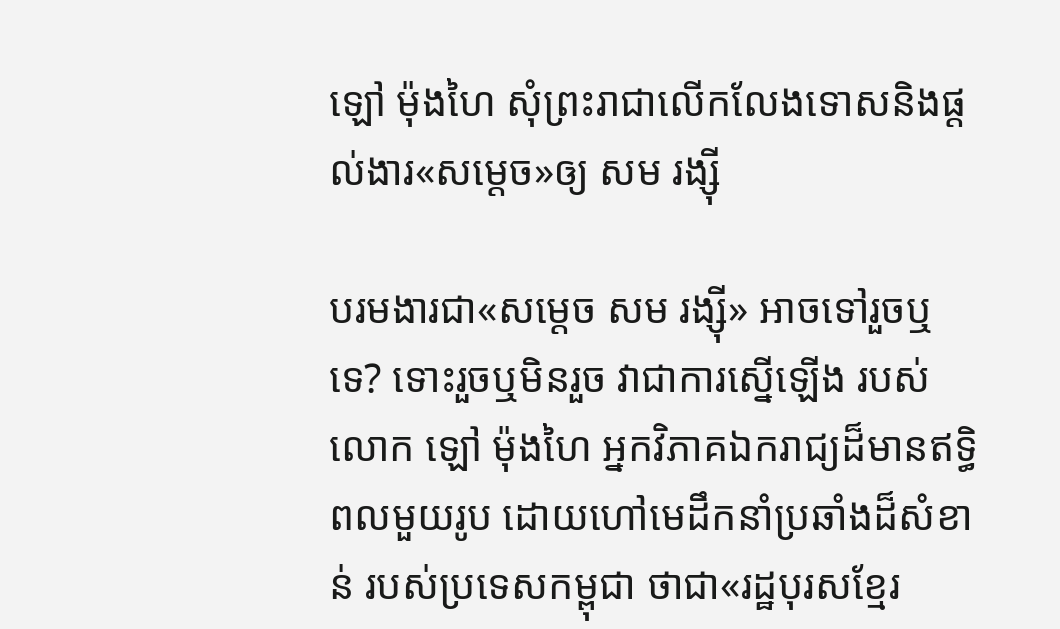ឡៅ ម៉ុងហៃ សុំព្រះរាជាលើកលែងទោសនិងផ្ដល់ងារ«សម្ដេច»ឲ្យ សម រង្ស៊ី

បរមងារជា«សម្ដេច សម រង្ស៊ី» អាចទៅរួចឬទេ? ទោះរួចឬមិនរួច វាជាការស្នើឡើង របស់លោក ឡៅ ម៉ុងហៃ អ្នកវិភាគឯករាជ្យដ៏មានឥទ្ធិពលមួយរូប ដោយហៅមេដឹកនាំប្រឆាំងដ៏សំខាន់ របស់ប្រទេសកម្ពុជា ថាជា«រដ្ឋបុរសខ្មែរ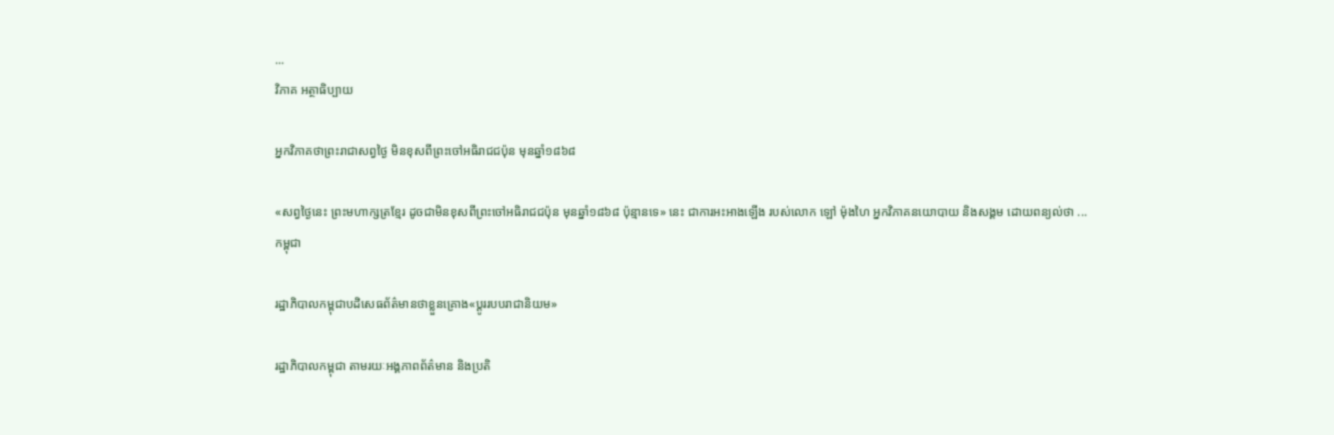...
វិភាគ អត្ថាធិប្បាយ

អ្នកវិភាគថាព្រះរាជាសព្វថ្ងៃ មិនខុសពីព្រះចៅអធិរាជជប៉ុន មុនឆ្នាំ១៨៦៨

«សព្វថ្ងៃនេះ ព្រះមហាក្សត្រខ្មែរ ដូចជាមិនខុសពីព្រះចៅអធិរាជជប៉ុន មុនឆ្នាំ១៨៦៨ ប៉ុន្មានទេ» នេះ ជាការអះអាងឡើង របស់លោក ឡៅ ម៉ុងហៃ អ្នកវិភាគនយោបាយ និងសង្គម ដោយពន្យល់ថា ...
កម្ពុជា

រដ្ឋាភិបាលកម្ពុជាបដិសេធព័ត៌មានថាខ្លួនគ្រោង«ប្ដូររបបរាជានិយម»

រដ្ឋាភិបាលកម្ពុជា តាមរយៈអង្គភាពព័ត៌មាន និងប្រតិ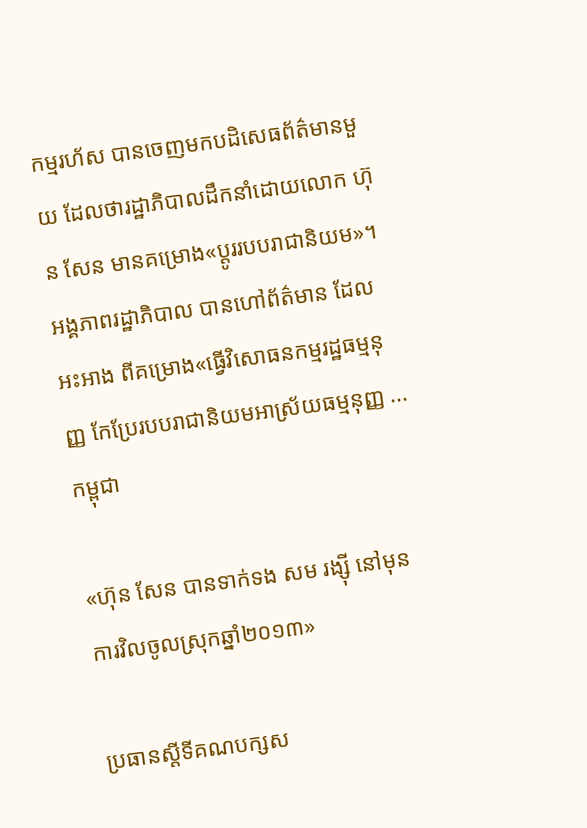កម្មរហ័ស បានចេញមកបដិសេធព័ត៌មានមួយ ដែលថារដ្ឋាភិបាលដឹកនាំដោយលោក ហ៊ុន សែន មានគម្រោង«ប្ដូររបបរាជានិយម»។ អង្គភាពរដ្ឋាភិបាល បានហៅព័ត៌មាន ដែលអះអាង ពីគម្រោង«ធ្វើវិសោធនកម្មរដ្ឋធម្មនុញ្ញ កែប្រែរបបរាជានិយមអាស្រ័យធម្មនុញ្ញ ...
កម្ពុជា

«ហ៊ុន សែន បានទាក់ទង សម រង្ស៊ី នៅមុនការវិលចូលស្រុកឆ្នាំ២០១៣»

ប្រធានស្ដីទីគណបក្សស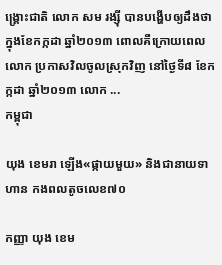ង្គ្រោះជាតិ លោក សម រង្ស៊ី បានបង្ហើបឲ្យដឹងថា ក្នុងខែកក្កដា ឆ្នាំ២០១៣ ពោលគឺក្រោយពេលលោក ប្រកាសវិលចូលស្រុកវិញ នៅថ្ងៃទី៨ ខែកក្កដា ឆ្នាំ២០១៣ លោក ...
កម្ពុជា

យុង ខេមរា ឡើង«ផ្កាយមួយ» និងជានាយទាហាន កងពលតូចលេខ៧០

កញ្ញា យុង ខេម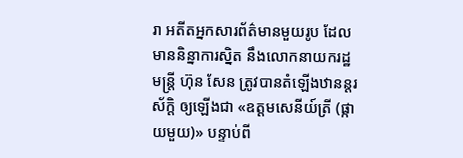រា អតីតអ្នកសារព័ត៌មានមួយរូប ដែលមាននិន្នាការស្និត នឹងលោកនាយករដ្ឋមន្ត្រី ហ៊ុន សែន ត្រូវបានតំឡើងឋានន្តរស័ក្ដិ ឲ្យឡើងជា «ឧត្ដមសេនីយ៍ត្រី (ផ្កាយមួយ)» បន្ទាប់ពី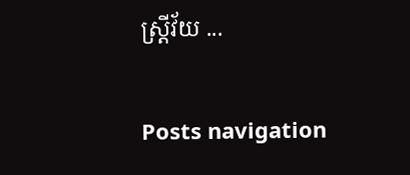ស្ត្រីវ័យ ...

Posts navigation